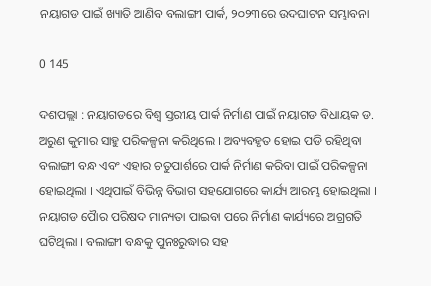ନୟାଗଡ ପାଇଁ ଖ୍ୟାତି ଆଣିବ ବଲାଙ୍ଗୀ ପାର୍କ, ୨୦୨୩ରେ ଉଦଘାଟନ ସମ୍ଭାବନା

0 145

ଦଶପଲ୍ଲା : ନୟାଗଡରେ ବିଶ୍ୱ ସ୍ତରୀୟ ପାର୍କ ନିର୍ମାଣ ପାଇଁ ନୟାଗଡ ବିଧାୟକ ଡ. ଅରୁଣ କୁମାର ସାହୁ ପରିକଳ୍ପନା କରିଥିଲେ । ଅବ୍ୟବହୃତ ହୋଇ ପଡି ରହିଥିବା ବଲାଙ୍ଗୀ ବନ୍ଧ ଏବଂ ଏହାର ଚତୁପାର୍ଶରେ ପାର୍କ ନିର୍ମାଣ କରିବା ପାଇଁ ପରିକଳ୍ପନା ହୋଇଥିଲା । ଏଥିପାଇଁ ବିଭିନ୍ନ ବିଭାଗ ସହଯୋଗରେ କାର୍ଯ୍ୟ ଆରମ୍ଭ ହୋଇଥିଲା । ନୟାଗଡ ପୈାର ପରିଷଦ ମାନ୍ୟତା ପାଇବା ପରେ ନିର୍ମାଣ କାର୍ଯ୍ୟରେ ଅଗ୍ରଗତି ଘଟିଥିଲା । ବଲାଙ୍ଗୀ ବନ୍ଧକୁ ପୁନଃରୁଦ୍ଧାର ସହ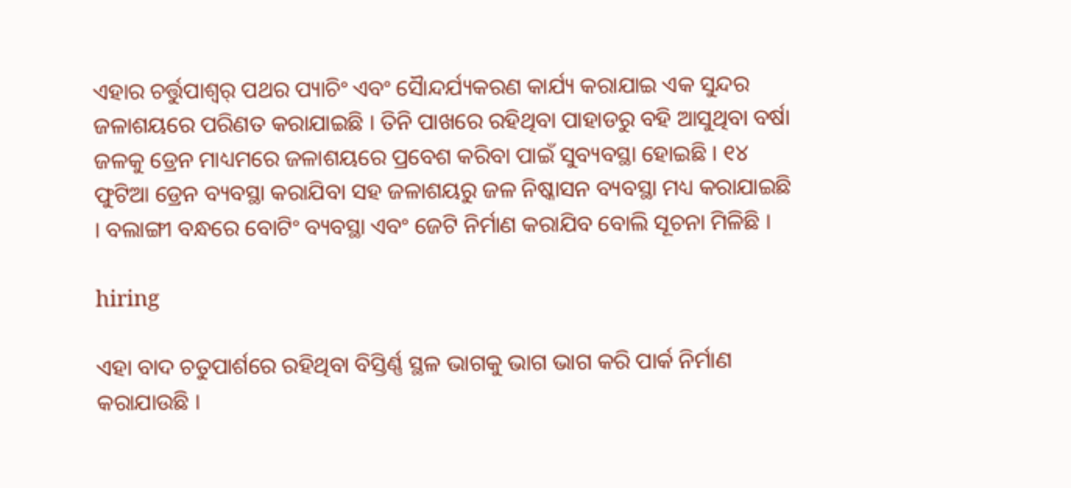ଏହାର ଚର୍ତ୍ତୁପାଶ୍ୱର୍ ପଥର ପ୍ୟାଚିଂ ଏବଂ ସୈାନ୍ଦର୍ଯ୍ୟକରଣ କାର୍ଯ୍ୟ କରାଯାଇ ଏକ ସୁନ୍ଦର ଜଳାଶୟରେ ପରିଣତ କରାଯାଇଛି । ତିନି ପାଖରେ ରହିଥିବା ପାହାଡରୁ ବହି ଆସୁଥିବା ବର୍ଷା ଜଳକୁ ଡ୍ରେନ ମାଧ୍ୟମରେ ଜଳାଶୟରେ ପ୍ରବେଶ କରିବା ପାଇଁ ସୁବ୍ୟବସ୍ଥା ହୋଇଛି । ୧୪ ଫୁଟିଆ ଡ୍ରେନ ବ୍ୟବସ୍ଥା କରାଯିବା ସହ ଜଳାଶୟରୁ ଜଳ ନିଷ୍କାସନ ବ୍ୟବସ୍ଥା ମଧ୍ୟ କରାଯାଇଛି । ବଲାଙ୍ଗୀ ବନ୍ଧରେ ବୋଟିଂ ବ୍ୟବସ୍ଥା ଏବଂ ଜେଟି ନିର୍ମାଣ କରାଯିବ ବୋଲି ସୂଚନା ମିଳିଛି ।

hiring

ଏହା ବାଦ ଚତୁପାର୍ଶରେ ରହିଥିବା ବିସ୍ତିର୍ଣ୍ଣ ସ୍ଥଳ ଭାଗକୁ ଭାଗ ଭାଗ କରି ପାର୍କ ନିର୍ମାଣ କରାଯାଉଛି ।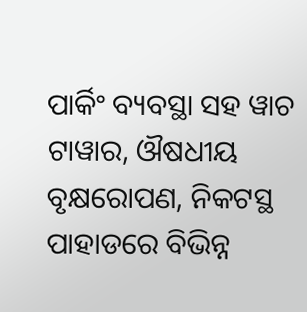ପାର୍କିଂ ବ୍ୟବସ୍ଥା ସହ ୱାଚ ଟାୱାର, ଔଷଧୀୟ ବୃକ୍ଷରୋପଣ, ନିକଟସ୍ଥ ପାହାଡରେ ବିଭିନ୍ନ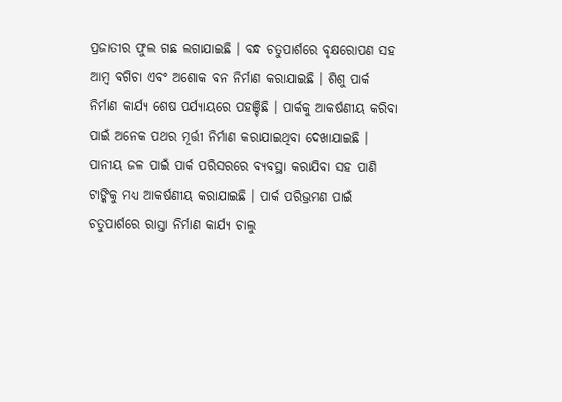ପ୍ରଜାତୀର ଫୁଲ ଗଛ ଲଗାଯାଇଛି । ବନ୍ଧ ଚତୁପାର୍ଶରେ ବୃକ୍ଷରୋପଣ ସହ ଆମ୍ବ ବଗିଚା ଏବଂ ଅଶୋକ ବନ ନିର୍ମାଣ କରାଯାଇଛି । ଶିଶୁ ପାର୍କ ନିର୍ମାଣ କାର୍ଯ୍ୟ ଶେଷ ପର୍ଯ୍ୟାୟରେ ପହଞ୍ଚିଛି । ପାର୍କକୁ ଆକର୍ଷଣୀୟ କରିବା ପାଇଁ ଅନେକ ପଥର ମୂର୍ତ୍ତୀ ନିର୍ମାଣ କରାଯାଇଥିବା ଦେଖାଯାଇଛି । ପାନୀୟ ଜଳ ପାଇଁ ପାର୍କ ପରିସରରେ ବ୍ୟବସ୍ଥା କରାଯିବା ସହ ପାଣି ଟାଙ୍କିକୁ ମଧ୍ୟ ଆକର୍ଷଣୀୟ କରାଯାଇଛି । ପାର୍କ ପରିଭ୍ରମଣ ପାଇଁ ଚତୁପାର୍ଶରେ ରାସ୍ତା ନିର୍ମାଣ କାର୍ଯ୍ୟ ଚାଲୁ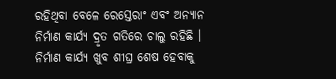ରହିଥିବା ବେଳେ ରେସ୍ତେରାଂ ଏବଂ ଅନ୍ୟାନ ନିର୍ମାଣ କାର୍ଯ୍ୟ ଦ୍ରୃତ ଗତିରେ ଚାଲୁ ରହିଛି । ନିର୍ମାଣ କାର୍ଯ୍ୟ ଖୁବ ଶୀଘ୍ର ଶେଷ ହେବାକୁ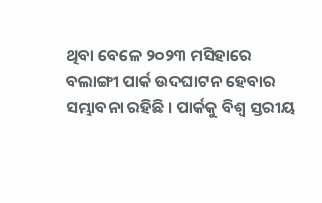ଥିବା ବେଳେ ୨୦୨୩ ମସିହାରେ ବଲାଙ୍ଗୀ ପାର୍କ ଉଦଘାଟନ ହେବାର ସମ୍ଭାବନା ରହିଛି । ପାର୍କକୁ ବିଶ୍ୱ ସ୍ତରୀୟ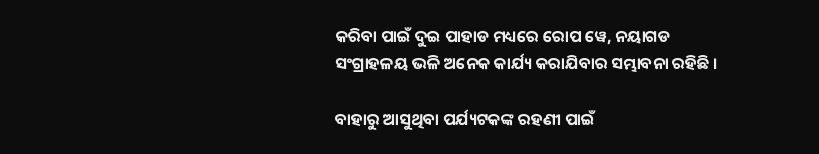କରିବା ପାଇଁ ଦୁଇ ପାହାଡ ମଧ୍ୟରେ ରୋପ ୱେ, ନୟାଗଡ ସଂଗ୍ରାହଳୟ ଭଳି ଅନେକ କାର୍ଯ୍ୟ କରାଯିବାର ସମ୍ଭାବନା ରହିଛି ।

ବାହାରୁ ଆସୁଥିବା ପର୍ଯ୍ୟଟକଙ୍କ ରହଣୀ ପାଇଁ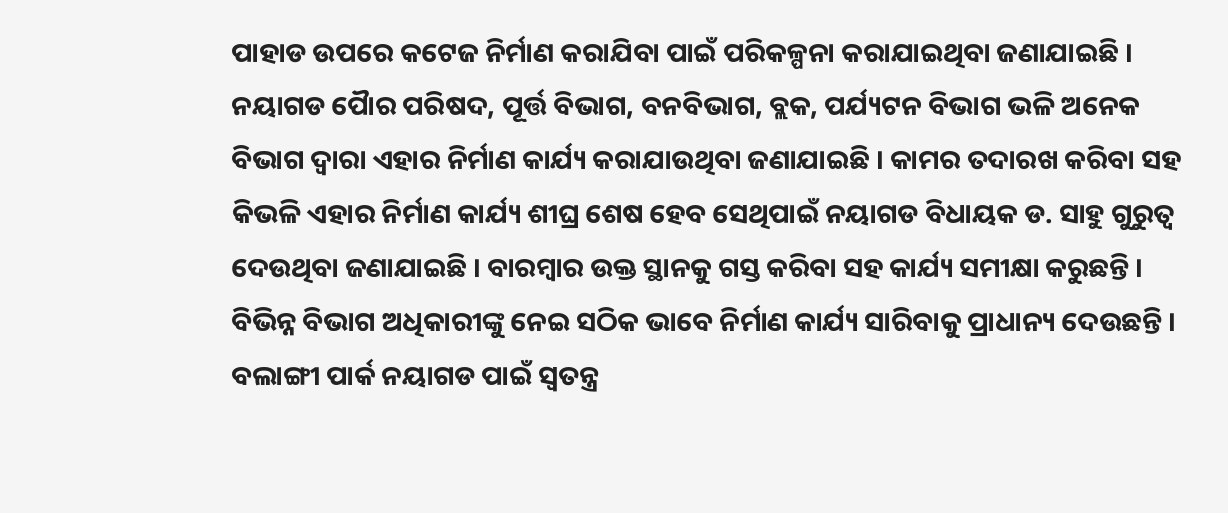ପାହାଡ ଉପରେ କଟେଜ ନିର୍ମାଣ କରାଯିବା ପାଇଁ ପରିକଳ୍ପନା କରାଯାଇଥିବା ଜଣାଯାଇଛି । ନୟାଗଡ ପୈାର ପରିଷଦ, ପୂର୍ତ୍ତ ବିଭାଗ, ବନବିଭାଗ, ବ୍ଲକ, ପର୍ଯ୍ୟଟନ ବିଭାଗ ଭଳି ଅନେକ ବିଭାଗ ଦ୍ୱାରା ଏହାର ନିର୍ମାଣ କାର୍ଯ୍ୟ କରାଯାଉଥିବା ଜଣାଯାଇଛି । କାମର ତଦାରଖ କରିବା ସହ କିଭଳି ଏହାର ନିର୍ମାଣ କାର୍ଯ୍ୟ ଶୀଘ୍ର ଶେଷ ହେବ ସେଥିପାଇଁ ନୟାଗଡ ବିଧାୟକ ଡ. ସାହୁ ଗୁରୁତ୍ୱ ଦେଉଥିବା ଜଣାଯାଇଛି । ବାରମ୍ବାର ଉକ୍ତ ସ୍ଥାନକୁ ଗସ୍ତ କରିବା ସହ କାର୍ଯ୍ୟ ସମୀକ୍ଷା କରୁଛନ୍ତି । ବିଭିନ୍ନ ବିଭାଗ ଅଧିକାରୀଙ୍କୁ ନେଇ ସଠିକ ଭାବେ ନିର୍ମାଣ କାର୍ଯ୍ୟ ସାରିବାକୁ ପ୍ରାଧାନ୍ୟ ଦେଉଛନ୍ତି । ବଲାଙ୍ଗୀ ପାର୍କ ନୟାଗଡ ପାଇଁ ସ୍ୱତନ୍ତ୍ର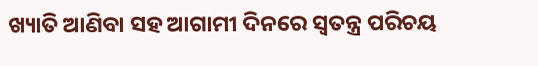ଖ୍ୟାତି ଆଣିବା ସହ ଆଗାମୀ ଦିନରେ ସ୍ୱତନ୍ତ୍ର ପରିଚୟ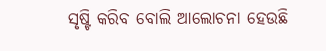ସୃଷ୍ଟି କରିବ ବୋଲି ଆଲୋଚନା ହେଉଛି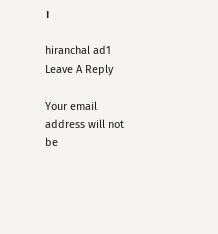।

hiranchal ad1
Leave A Reply

Your email address will not be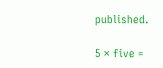published.

5 × five =